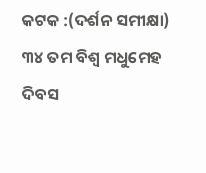କଟକ :(ଦର୍ଶନ ସମୀକ୍ଷା) ୩୪ ତମ ବିଶ୍ଵ ମଧୁମେହ ଦିବସ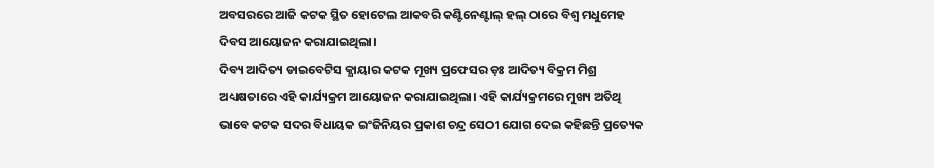ଅବସରରେ ଆଜି କଟକ ସ୍ଥିତ ହୋଟେଲ ଆକବରି କଣ୍ଟିନେଣ୍ଟାଲ୍ ହଲ୍ ଠାରେ ବିଶ୍ଵ ମଧୁମେହ ଦିବସ ଆୟୋଜନ କରାଯାଇଥିଲା।
ଦିବ୍ୟ ଆଦିତ୍ୟ ଡାଇବେଟିସ କ୍ଯାୟାର କଟକ ମୂଖ୍ୟ ପ୍ରଫେସର ଡ଼ଃ ଆଦିତ୍ୟ ବିକ୍ରମ ମିଶ୍ର ଅଧ୍ୟକ୍ଷତାରେ ଏହି କାର୍ଯ୍ୟକ୍ରମ ଆୟୋଜନ କରାଯାଇଥିଲା। ଏହି କାର୍ଯ୍ୟକ୍ରମରେ ମୁଖ୍ୟ ଅତିଥି ଭାବେ କଟକ ସଦର ବିଧାୟକ ଇଂଜିନିୟର ପ୍ରକାଶ ଚନ୍ଦ୍ର ସେଠୀ ଯୋଗ ଦେଇ କହିଛନ୍ତି ପ୍ରତ୍ୟେକ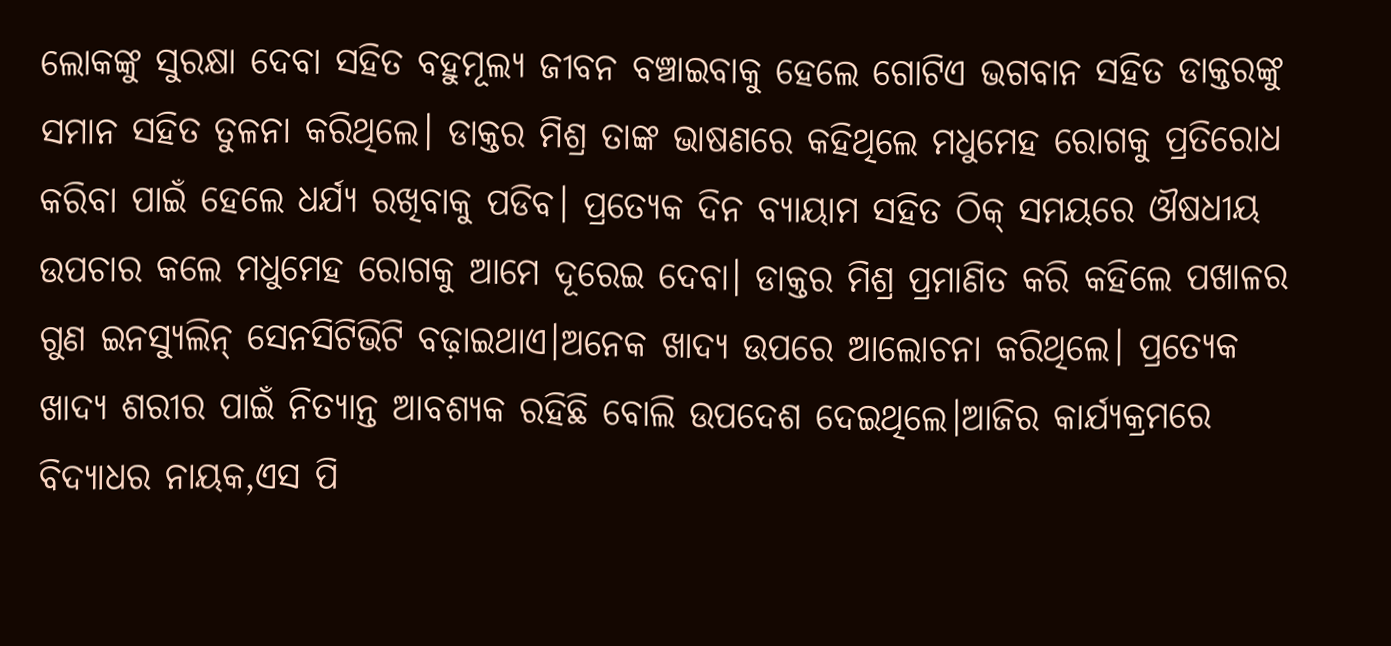ଲୋକଙ୍କୁ ସୁରକ୍ଷା ଦେବା ସହିତ ବହୁମୂଲ୍ୟ ଜୀବନ ବଞ୍ଚାଇବାକୁ ହେଲେ ଗୋଟିଏ ଭଗବାନ ସହିତ ଡାକ୍ତରଙ୍କୁ ସମାନ ସହିତ ତୁଳନା କରିଥିଲେ। ଡାକ୍ତର ମିଶ୍ର ତାଙ୍କ ଭାଷଣରେ କହିଥିଲେ ମଧୁମେହ ରୋଗକୁ ପ୍ରତିରୋଧ କରିବା ପାଇଁ ହେଲେ ଧର୍ଯ୍ୟ ରଖିବାକୁ ପଡିବ। ପ୍ରତ୍ୟେକ ଦିନ ବ୍ୟାୟାମ ସହିତ ଠିକ୍ ସମୟରେ ଔଷଧୀୟ ଉପଚାର କଲେ ମଧୁମେହ ରୋଗକୁ ଆମେ ଦୂରେଇ ଦେବା। ଡାକ୍ତର ମିଶ୍ର ପ୍ରମାଣିତ କରି କହିଲେ ପଖାଳର ଗୁଣ ଇନସ୍ୟୁଲିନ୍ ସେନସିଟିଭିଟି ବଢ଼ାଇଥାଏ।ଅନେକ ଖାଦ୍ୟ ଉପରେ ଆଲୋଚନା କରିଥିଲେ। ପ୍ରତ୍ୟେକ ଖାଦ୍ୟ ଶରୀର ପାଇଁ ନିତ୍ୟାନ୍ତ ଆବଶ୍ୟକ ରହିଛି ବୋଲି ଉପଦେଶ ଦେଇଥିଲେ।ଆଜିର କାର୍ଯ୍ୟକ୍ରମରେ ବିଦ୍ୟାଧର ନାୟକ,ଏସ ପି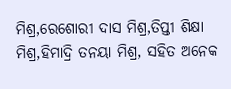ମିଶ୍ର,ରେଶୋରୀ ଦାସ ମିଶ୍ର,ତିପ୍ତୀ ଶିକ୍ଷା ମିଶ୍ର,ହିମାଦ୍ରି ତନୟା ମିଶ୍ର, ସହିତ ଅନେକ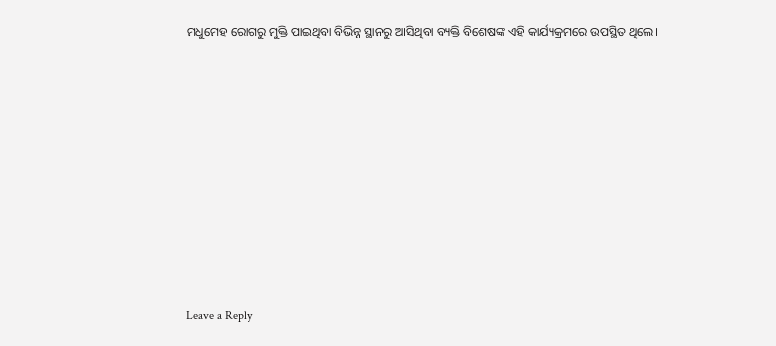ମଧୁମେହ ରୋଗରୁ ମୁକ୍ତି ପାଇଥିବା ବିଭିନ୍ନ ସ୍ଥାନରୁ ଆସିଥିବା ବ୍ୟକ୍ତି ବିଶେଷଙ୍କ ଏହି କାର୍ଯ୍ୟକ୍ରମରେ ଉପସ୍ଥିତ ଥିଲେ।












Leave a Reply